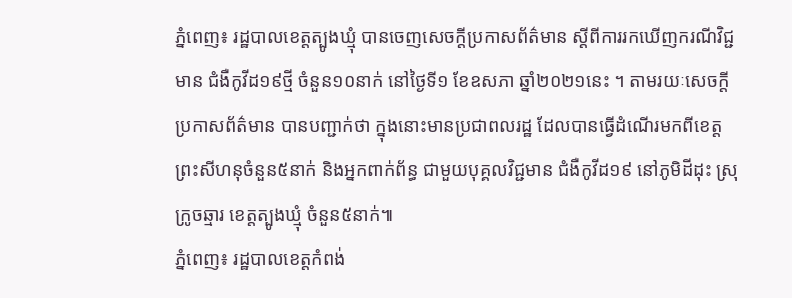ភ្នំពេញ៖ រដ្ឋបាលខេត្តត្បូងឃ្មុំ បានចេញសេចក្ដីប្រកាសព័ត៌មាន ស្ដីពីការរកឃើញករណីវិជ្ជមាន ជំងឺកូវីដ១៩ថ្មី ចំនួន១០នាក់ នៅថ្ងៃទី១ ខែឧសភា ឆ្នាំ២០២១នេះ ។ តាមរយៈសេចក្ដីប្រកាសព័ត៌មាន បានបញ្ជាក់ថា ក្នុងនោះមានប្រជាពលរដ្ឋ ដែលបានធ្វើដំណើរមកពីខេត្តព្រះសីហនុចំនួន៥នាក់ និងអ្នកពាក់ព័ន្ធ ជាមួយបុគ្គលវិជ្ជមាន ជំងឺកូវីដ១៩ នៅភូមិដីដុះ ស្រុក្រូចឆ្មារ ខេត្តត្បូងឃ្មុំ ចំនួន៥នាក់៕
ភ្នំពេញ៖ រដ្ឋបាលខេត្តកំពង់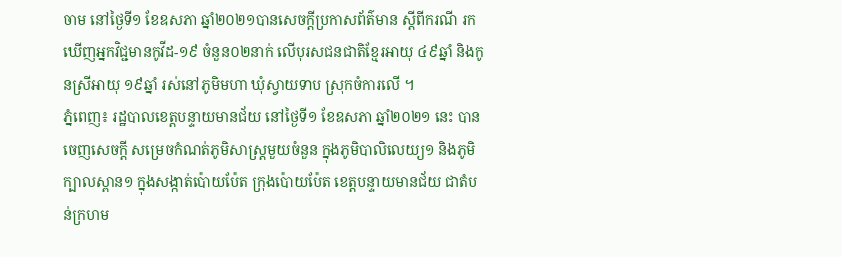ចាម នៅថ្ងៃទី១ ខែឧសភា ឆ្នាំ២០២១បានសេចក្ដីប្រកាសព័ត៌មាន ស្ដីពីករណី រកឃើញអ្នកវិជ្ជមានកូវីដ-១៩ ចំនួន០២នាក់ លើបុរសជនជាតិខ្មែរអាយុ ៤៩ឆ្នាំ និងកូនស្រីអាយុ ១៩ឆ្នាំ រស់នៅភូមិមហា ឃុំស្វាយទាប ស្រុកចំការលើ ។
ភ្នំពេញ៖ រដ្ឋបាលខេត្តបន្ទាយមានជ័យ នៅថ្ងៃទី១ ខែឧសភា ឆ្នាំ២០២១ នេះ បានចេញសេចក្ដី សម្រេចកំណត់ភូមិសាស្ត្រមួយចំនួន ក្នុងភូមិបាលិលេយ្យ១ និងភូមិក្បាលស្ពាន១ ក្នុងសង្កាត់ប៉ោយប៉ែត ក្រុងប៉ោយប៉ែត ខេត្តបន្ទាយមានជ័យ ជាតំបន់ក្រហម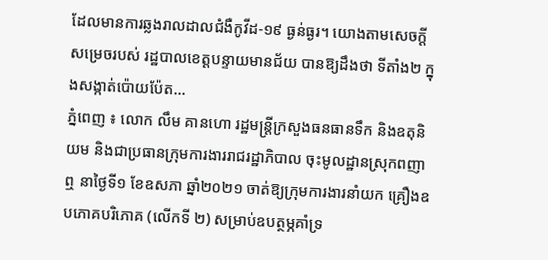ដែលមានការឆ្លងរាលដាលជំងឺកូវីដ-១៩ ធ្ងន់ធ្ងរ។ យោងតាមសេចក្ដី សម្រេចរបស់ រដ្ឋបាលខេត្តបន្ទាយមានជ័យ បានឱ្យដឹងថា ទីតាំង២ ក្នុងសង្កាត់ប៉ោយប៉ែត...
ភ្នំពេញ ៖ លោក លឹម គានហោ រដ្ឋមន្ត្រីក្រសួងធនធានទឹក និងឧតុនិយម និងជាប្រធានក្រុមការងាររាជរដ្ឋាភិបាល ចុះមូលដ្ឋានស្រុកពញាឮ នាថ្ងៃទី១ ខែឧសភា ឆ្នាំ២០២១ ចាត់ឱ្យក្រុមការងារនាំយក គ្រឿងឧបភោគបរិភោគ (លើកទី ២) សម្រាប់ឧបត្ថម្ភគាំទ្រ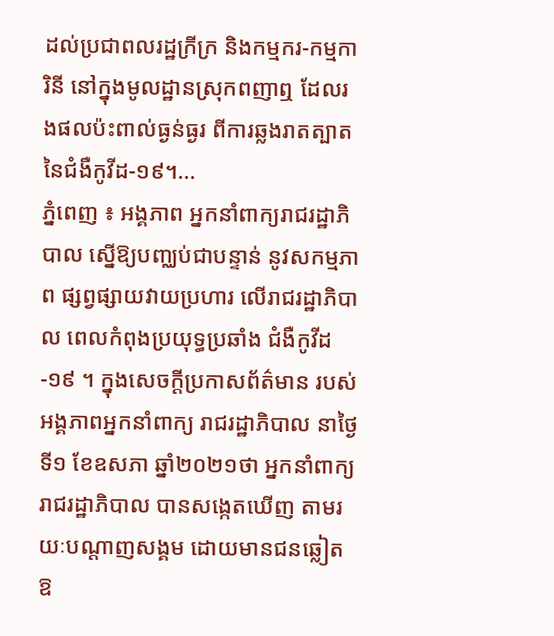ដល់ប្រជាពលរដ្ឋក្រីក្រ និងកម្មករ-កម្មការិនី នៅក្នុងមូលដ្ឋានស្រុកពញាឮ ដែលរងផលប៉ះពាល់ធ្ងន់ធ្ងរ ពីការឆ្លងរាតត្បាត នៃជំងឺកូវីដ-១៩។...
ភ្នំពេញ ៖ អង្គភាព អ្នកនាំពាក្យរាជរដ្ឋាភិបាល ស្នេីឱ្យបញ្ឈប់ជាបន្ទាន់ នូវសកម្មភាព ផ្សព្វផ្សាយវាយប្រហារ លេីរាជរដ្ឋាភិបាល ពេលកំពុងប្រយុទ្ធប្រឆាំង ជំងឺកូវីដ-១៩ ។ ក្នុងសេចក្ដីប្រកាសព័ត៌មាន របស់អង្គភាពអ្នកនាំពាក្យ រាជរដ្ឋាភិបាល នាថ្ងៃទី១ ខែឧសភា ឆ្នាំ២០២១ថា អ្នកនាំពាក្យរាជរដ្ឋាភិបាល បានសង្កេតឃើញ តាមរយៈបណ្ដាញសង្គម ដោយមានជនឆ្លៀត ឱ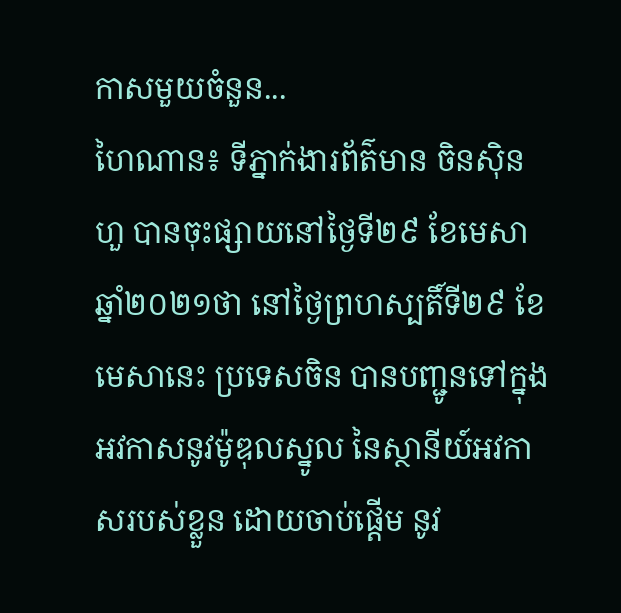កាសមួយចំនួន...
ហៃណាន៖ ទីភ្នាក់ងារព័ត៌មាន ចិនស៊ិនហួ បានចុះផ្សាយនៅថ្ងៃទី២៩ ខែមេសា ឆ្នាំ២០២១ថា នៅថ្ងៃព្រហស្បតិ៍ទី២៩ ខែមេសានេះ ប្រទេសចិន បានបញ្ជូនទៅក្នុងអវកាសនូវម៉ូឌុលស្នូល នៃស្ថានីយ៍អវកាសរបស់ខ្លួន ដោយចាប់ផ្តើម នូវ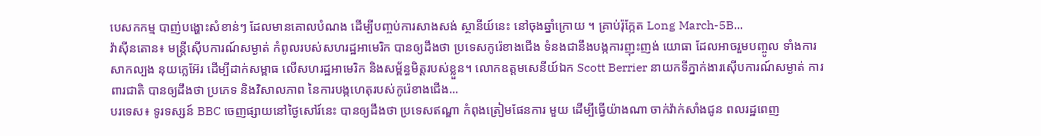បេសកកម្ម បាញ់បង្ហោះសំខាន់ៗ ដែលមានគោលបំណង ដើម្បីបញ្ចប់ការសាងសង់ ស្ថានីយ៍នេះ នៅចុងឆ្នាំក្រោយ ។ គ្រាប់រ៉ុក្កែត Long March-5B...
វ៉ាស៊ីនតោន៖ មន្រ្តីស៊ើបការណ៍សម្ងាត់ កំពូលរបស់សហរដ្ឋអាមេរិក បានឲ្យដឹងថា ប្រទេសកូរ៉េខាងជើង ទំនងជានឹងបង្កការញុះញង់ យោធា ដែលអាចរួមបញ្ចូល ទាំងការសាកល្បង នុយក្លេអ៊ែរ ដើម្បីដាក់សម្ពាធ លើសហរដ្ឋអាមេរិក និងសម្ព័ន្ធមិត្តរបស់ខ្លួន។ លោកឧត្តមសេនីយ៍ឯក Scott Berrier នាយកទីភ្នាក់ងារស៊ើបការណ៍សម្ងាត់ ការពារជាតិ បានឲ្យដឹងថា ប្រភេទ និងវិសាលភាព នៃការបង្កហេតុរបស់កូរ៉េខាងជើង...
បរទេស៖ ទូរទស្សន៍ BBC ចេញផ្សាយនៅថ្ងៃសៅរ៍នេះ បានឲ្យដឹងថា ប្រទេសឥណ្ឌា កំពុងត្រៀមផែនការ មួយ ដើម្បីធ្វើយ៉ាងណា ចាក់វ៉ាក់សាំងជូន ពលរដ្ឋពេញ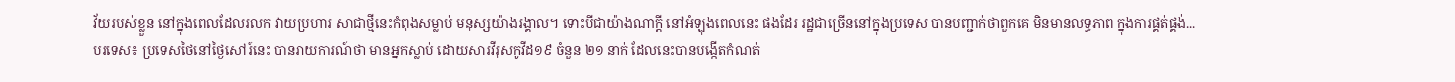វ័យរបស់ខ្លួន នៅក្នុងពេលដែលរលក វាយប្រហារ សាជាថ្មីនេះកំពុងសម្លាប់ មនុស្សយ៉ាងរង្គាល។ ទោះបីជាយ៉ាងណាក្តី នៅអំឡុងពេលនេះ ផងដែរ រដ្ឋជាច្រើននៅក្នុងប្រទេស បានបញ្ជាក់ថាពួកគេ មិនមានលទ្ធភាព ក្នុងការផ្គត់ផ្គង់...
បរទេស៖ ប្រទេសថៃនៅថ្ងៃសៅរ៍នេះ បានរាយការណ៍ថា មានអ្នកស្លាប់ ដោយសារវីរុសកូវីដ១៩ ចំនួន ២១ នាក់ ដែលនេះបានបង្កើតកំណត់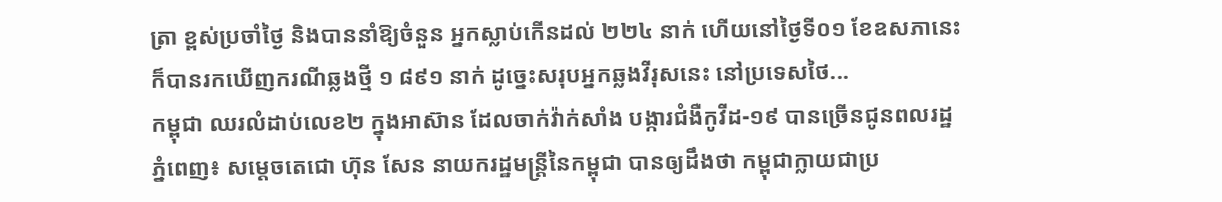ត្រា ខ្ពស់ប្រចាំថ្ងៃ និងបាននាំឱ្យចំនួន អ្នកស្លាប់កើនដល់ ២២៤ នាក់ ហើយនៅថ្ងៃទី០១ ខែឧសភានេះ ក៏បានរកឃើញករណីឆ្លងថ្មី ១ ៨៩១ នាក់ ដូច្នេះសរុបអ្នកឆ្លងវីរុសនេះ នៅប្រទេសថៃ...
កម្ពុជា ឈរលំដាប់លេខ២ ក្នុងអាស៊ាន ដែលចាក់វ៉ាក់សាំង បង្ការជំងឺកូវីដ-១៩ បានច្រើនជូនពលរដ្ឋ ភ្នំពេញ៖ សម្ដេចតេជោ ហ៊ុន សែន នាយករដ្ឋមន្ដ្រីនៃកម្ពុជា បានឲ្យដឹងថា កម្ពុជាក្លាយជាប្រ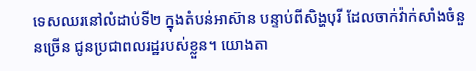ទេសឈរនៅលំដាប់ទី២ ក្នុងតំបន់អាស៊ាន បន្ទាប់ពីសិង្ហបុរី ដែលចាក់វ៉ាក់សាំងចំនួនច្រើន ជូនប្រជាពលរដ្ឋរបស់ខ្លួន។ យោងតា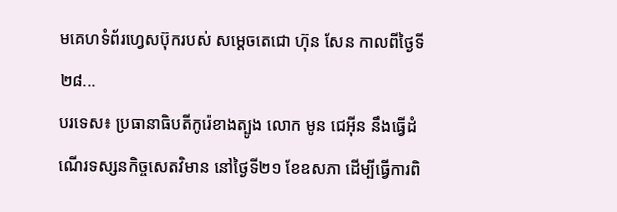មគេហទំព័រហ្វេសប៊ុករបស់ សម្ដេចតេជោ ហ៊ុន សែន កាលពីថ្ងៃទី២៨...
បរទេស៖ ប្រធានាធិបតីកូរ៉េខាងត្បូង លោក មូន ជេអ៊ីន នឹងធ្វើដំណើរទស្សនកិច្ចសេតវិមាន នៅថ្ងៃទី២១ ខែឧសភា ដើម្បីធ្វើការពិ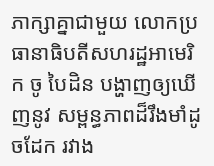ភាក្សាគ្នាជាមួយ លោកប្រធានាធិបតីសហរដ្ឋអាមេរិក ចូ បៃដិន បង្ហាញឲ្យឃើញនូវ សម្ពន្ធភាពដ៏រឹងមាំដូចដែក រវាង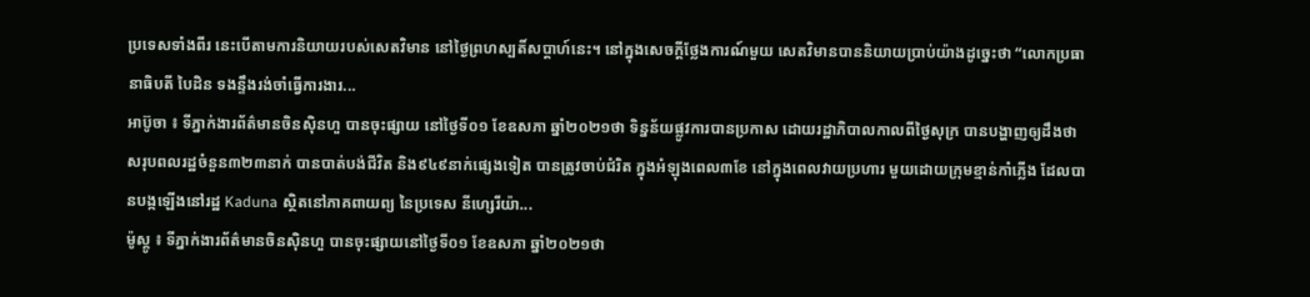ប្រទេសទាំងពីរ នេះបើតាមការនិយាយរបស់សេតវិមាន នៅថ្ងៃព្រហស្បតិ៍សប្ដាហ៍នេះ។ នៅក្នុងសេចក្តីថ្លែងការណ៍មួយ សេតវិមានបាននិយាយប្រាប់យ៉ាងដូច្នេះថា “លោកប្រធានាធិបតី បៃដិន ទងន្ទឹងរង់ចាំធ្វើការងារ...
អាប៊ូចា ៖ ទីភ្នាក់ងារព័ត៌មានចិនស៊ិនហួ បានចុះផ្សាយ នៅថ្ងៃទី០១ ខែឧសភា ឆ្នាំ២០២១ថា ទិន្នន័យផ្លូវការបានប្រកាស ដោយរដ្ឋាភិបាលកាលពីថ្ងៃសុក្រ បានបង្ហាញឲ្យដឹងថា សរុបពលរដ្ឋចំនួន៣២៣នាក់ បានបាត់បង់ជីវិត និង៩៤៩នាក់ផ្សេងទៀត បានត្រូវចាប់ជំរិត ក្នុងអំឡុងពេល៣ខែ នៅក្នុងពេលវាយប្រហារ មួយដោយក្រុមខ្មាន់កាំភ្លើង ដែលបានបង្កឡើងនៅរដ្ឋ Kaduna ស្ថិតនៅភាគពាយព្យ នៃប្រទេស នីហ្សេរីយ៉ា...
ម៉ូស្គូ ៖ ទីភ្នាក់ងារព័ត៌មានចិនស៊ិនហួ បានចុះផ្សាយនៅថ្ងៃទី០១ ខែឧសភា ឆ្នាំ២០២១ថា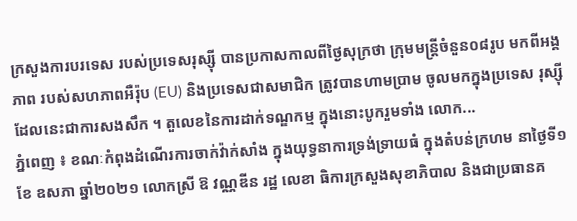ក្រសួងការបរទេស របស់ប្រទេសរុស្ស៊ី បានប្រកាសកាលពីថ្ងៃសុក្រថា ក្រុមមន្ត្រីចំនួន០៨រូប មកពីអង្គភាព របស់សហភាពអឺរ៉ុប (EU) និងប្រទេសជាសមាជិក ត្រូវបានហាមប្រាម ចូលមកក្នុងប្រទេស រុស្ស៊ី ដែលនេះជាការសងសឹក ។ តួលេខនៃការដាក់ទណ្ឌកម្ម ក្នុងនោះបូករួមទាំង លោក...
ភ្នំពេញ ៖ ខណៈកំពុងដំណើរការចាក់វ៉ាក់សាំង ក្នុងយុទ្ធនាការទ្រង់ទ្រាយធំ ក្នុងតំបន់ក្រហម នាថ្ងៃទី១ ខែ ឧសភា ឆ្នាំ២០២១ លោកស្រី ឱ វណ្ណឌីន រដ្ឋ លេខា ធិការក្រសួងសុខាភិបាល និងជាប្រធានគ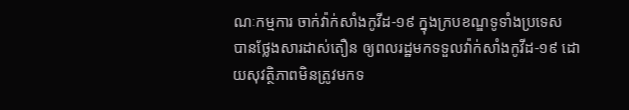ណៈកម្មការ ចាក់វ៉ាក់សាំងកូវីដ-១៩ ក្នុងក្របខណ្ឌទូទាំងប្រទេស បានថ្លែងសារដាស់តឿន ឲ្យពលរដ្ឋមកទទួលវ៉ាក់សាំងកូវីដ-១៩ ដោយសុវត្ថិភាពមិនត្រូវមកទ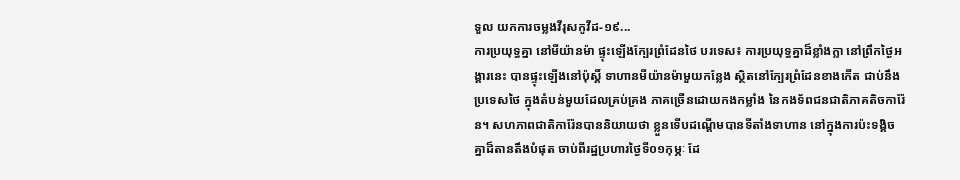ទួល យកការចម្លងវីរុសកូវីដ-១៩...
ការប្រយុទ្ធគ្នា នៅមីយ៉ានម៉ា ផ្ទុះឡើងក្បែរព្រំដែនថៃ បរទេស៖ ការប្រយុទ្ធគ្នាដ៏ខ្លាំងក្លា នៅព្រឹកថ្ងៃអង្គារនេះ បានផ្ទុះឡើងនៅប៉ុស្តិ៍ ទាហានមីយ៉ានម៉ាមួយកន្លែង ស្ថិតនៅក្បែរព្រំដែនខាងកើត ជាប់នឹងប្រទេសថៃ ក្នុងតំបន់មួយដែលគ្រប់គ្រង ភាគច្រើនដោយកងកម្លាំង នៃកងទ័ពជនជាតិភាគតិចការ៉ែន។ សហភាពជាតិការ៉ែនបាននិយាយថា ខ្លួនទើបដណ្ដើមបានទីតាំងទាហាន នៅក្នុងការប៉ះទង្គិចគ្នាដ៏តានតឹងបំផុត ចាប់ពីរដ្ឋប្រហារថ្ងៃទី០១កុម្ភៈ ដែ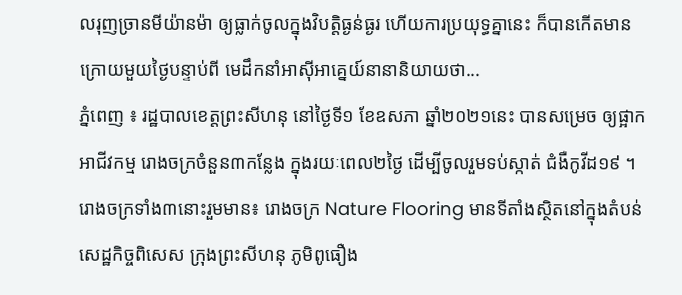លរុញច្រានមីយ៉ានម៉ា ឲ្យធ្លាក់ចូលក្នុងវិបត្តិធ្ងន់ធ្ងរ ហើយការប្រយុទ្ធគ្នានេះ ក៏បានកើតមានក្រោយមួយថ្ងៃបន្ទាប់ពី មេដឹកនាំអាស៊ីអាគ្នេយ៍នានានិយាយថា...
ភ្នំពេញ ៖ រដ្ឋបាលខេត្តព្រះសីហនុ នៅថ្ងៃទី១ ខែឧសភា ឆ្នាំ២០២១នេះ បានសម្រេច ឲ្យផ្អាកអាជីវកម្ម រោងចក្រចំនួន៣កន្លែង ក្នុងរយៈពេល២ថ្ងៃ ដើម្បីចូលរួមទប់ស្កាត់ ជំងឺកូវីដ១៩ ។ រោងចក្រទាំង៣នោះរួមមាន៖ រោងចក្រ Nature Flooring មានទីតាំងស្ថិតនៅក្នុងតំបន់សេដ្ឋកិច្ចពិសេស ក្រុងព្រះសីហនុ ភូមិពូធឿង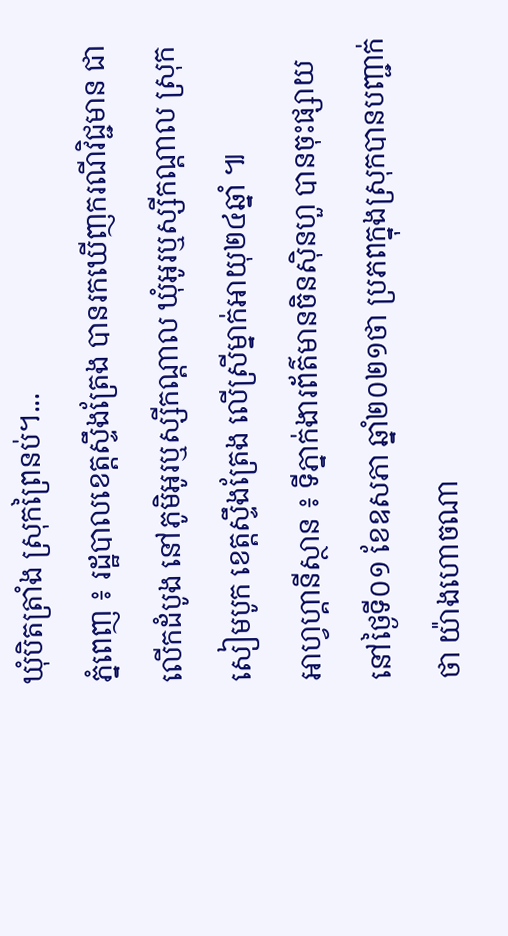ឃុំបិតត្រាំង ស្រុកព្រៃនប់។...
ភ្នំពេញ ៖ រដ្ឋបាលខេត្តស្ទឹងត្រែង បានរកឃើញករណីវិជ្ជមាន ជាលើកដំបូង នៅភូមិអូរឬស្សីកណ្តាល ឃុំអូរឬស្សីកណ្តាល ស្រុកសៀមបូក ខេត្តស្ទឹងត្រែង លើស្រីម្នាក់អាយុ២៤ឆ្នាំ ៕
អាហ្វហ្គានីស្ថាន ៖ ទីភ្នាក់ងារព័ត៌មានចិនស៊ិនហួ បានចុះផ្សាយនៅថ្ងៃទី០១ ខែឧសភា ឆ្នាំ២០២១ថា ប្រភពក្នុងស្រុកបានបញ្ជាក់ថា យ៉ាងហោចណា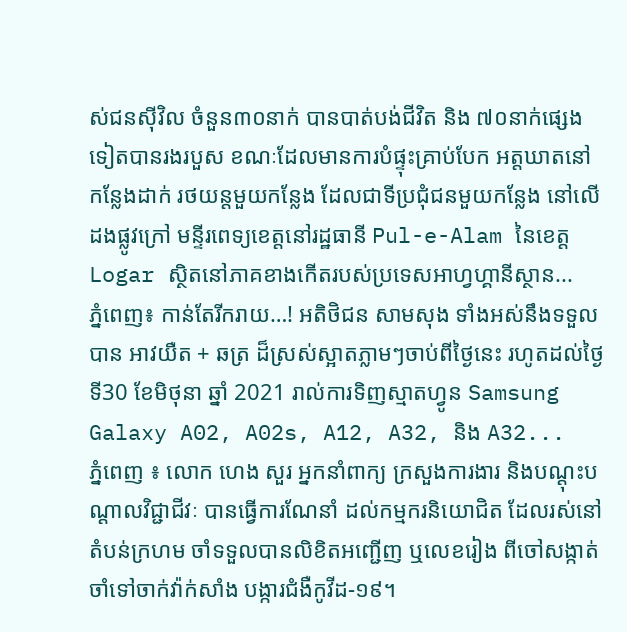ស់ជនស៊ីវិល ចំនួន៣០នាក់ បានបាត់បង់ជីវិត និង ៧០នាក់ផ្សេងទៀតបានរងរបួស ខណៈដែលមានការបំផ្ទុះគ្រាប់បែក អត្តឃាតនៅកន្លែងដាក់ រថយន្តមួយកន្លែង ដែលជាទីប្រជុំជនមួយកន្លែង នៅលើដងផ្លូវក្រៅ មន្ទីរពេទ្យខេត្តនៅរដ្ឋធានី Pul-e-Alam នៃខេត្ត Logar ស្ថិតនៅភាគខាងកើតរបស់ប្រទេសអាហ្វហ្គានីស្ថាន...
ភ្នំពេញ៖ កាន់តែរីករាយ…! អតិថិជន សាមសុង ទាំងអស់នឹងទទួលបាន អាវយឺត + ឆត្រ ដ៏ស្រស់ស្អាតភ្លាមៗចាប់ពីថ្ងៃនេះ រហូតដល់ថ្ងៃទី30 ខែមិថុនា ឆ្នាំ 2021 រាល់ការទិញស្មាតហ្វូន Samsung Galaxy A02, A02s, A12, A32, និង A32...
ភ្នំពេញ ៖ លោក ហេង សួរ អ្នកនាំពាក្យ ក្រសួងការងារ និងបណ្ដុះបណ្ដាលវិជ្ជាជីវៈ បានធ្វើការណែនាំ ដល់កម្មករនិយោជិត ដែលរស់នៅតំបន់ក្រហម ចាំទទួលបានលិខិតអញ្ជើញ ឬលេខរៀង ពីចៅសង្កាត់ ចាំទៅចាក់វ៉ាក់សាំង បង្ការជំងឺកូវីដ-១៩។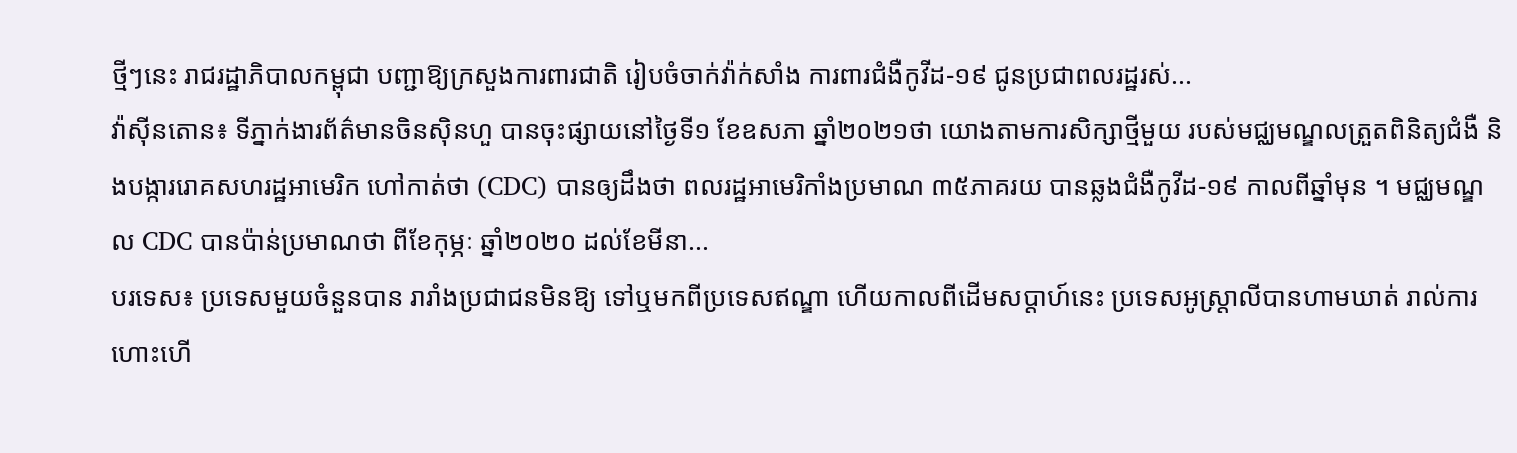ថ្មីៗនេះ រាជរដ្ឋាភិបាលកម្ពុជា បញ្ជាឱ្យក្រសួងការពារជាតិ រៀបចំចាក់វ៉ាក់សាំង ការពារជំងឺកូវីដ-១៩ ជូនប្រជាពលរដ្ឋរស់...
វ៉ាស៊ីនតោន៖ ទីភ្នាក់ងារព័ត៌មានចិនស៊ិនហួ បានចុះផ្សាយនៅថ្ងៃទី១ ខែឧសភា ឆ្នាំ២០២១ថា យោងតាមការសិក្សាថ្មីមួយ របស់មជ្ឈមណ្ឌលត្រួតពិនិត្យជំងឺ និងបង្ការរោគសហរដ្ឋអាមេរិក ហៅកាត់ថា (CDC) បានឲ្យដឹងថា ពលរដ្ឋអាមេរិកាំងប្រមាណ ៣៥ភាគរយ បានឆ្លងជំងឺកូវីដ-១៩ កាលពីឆ្នាំមុន ។ មជ្ឈមណ្ឌល CDC បានប៉ាន់ប្រមាណថា ពីខែកុម្ភៈ ឆ្នាំ២០២០ ដល់ខែមីនា...
បរទេស៖ ប្រទេសមួយចំនួនបាន រារាំងប្រជាជនមិនឱ្យ ទៅឬមកពីប្រទេសឥណ្ឌា ហើយកាលពីដើមសប្តាហ៍នេះ ប្រទេសអូស្ត្រាលីបានហាមឃាត់ រាល់ការហោះហើ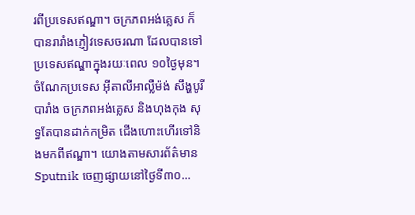រពីប្រទេសឥណ្ឌា។ ចក្រភពអង់គ្លេស ក៏បានរារាំងភ្ញៀវទេសចរណា ដែលបានទៅប្រទេសឥណ្ឌាក្នុងរយៈពេល ១០ថ្ងៃមុន។ ចំណែកប្រទេស អ៊ីតាលីអាល្លឺម៉ង់ សឹង្ហបូរី បារាំង ចក្រភពអង់គ្លេស និងហុងកុង សុទ្ធតែបានដាក់កម្រិត ជើងហោះហើរទៅនិងមកពីឥណ្ឌា។ យោងតាមសារព័ត៌មាន Sputnik ចេញផ្សាយនៅថ្ងៃទី៣០...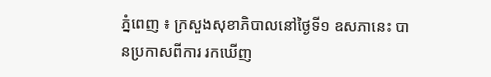ភ្នំពេញ ៖ ក្រសួងសុខាភិបាលនៅថ្ងៃទី១ ឧសភានេះ បានប្រកាសពីការ រកឃើញ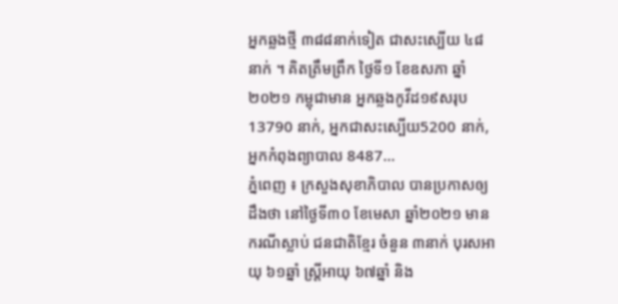អ្នកឆ្លងថ្មី ៣៨៨នាក់ទៀត ជាសះស្បើយ ៤៨នាក់ ។ គិតត្រឹមព្រឹក ថ្ងៃទី១ ខែឧសភា ឆ្នាំ២០២១ កម្ពុជាមាន អ្នកឆ្លងកូវីដ១៩សរុប 13790 នាក់, អ្នកជាសះស្បើយ5200 នាក់, អ្នកកំពុងព្យាបាល 8487...
ភ្នំពេញ ៖ ក្រសួងសុខាភិបាល បានប្រកាសឲ្យដឹងថា នៅថ្ងៃទី៣០ ខែមេសា ឆ្នាំ២០២១ មានករណីស្លាប់ ជនជាតិខ្មែរ ចំនួន ៣នាក់ បុរសឣាយុ ៦១ឆ្នាំ ស្រ្តីឣាយុ ៦៧ឆ្នាំ និង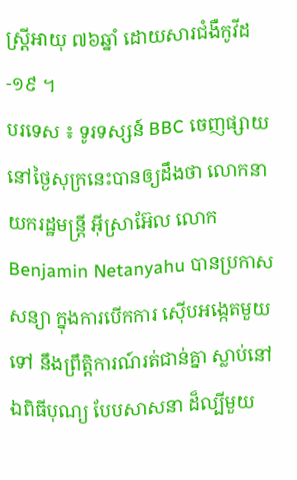ស្រ្តីឣាយុ ៧៦ឆ្នាំ ដោយសារជំងឺកូវីដ-១៩ ។
បរទេស ៖ ទូរទស្សន៍ BBC ចេញផ្សាយ នៅថ្ងៃសុក្រនេះបានឲ្យដឹងថា លោកនាយករដ្ឋមន្ត្រី អ៊ីស្រាអ៊ែល លោក Benjamin Netanyahu បានប្រកាសសន្យា ក្នុងការបើកការ ស៊ើបអង្កេតមួយទៅ នឹងព្រឹត្តិការណ៍រត់ជាន់គ្នា ស្លាប់នៅឯពិធីបុណ្យ បែបសាសនា ដ៏ល្បីមួយ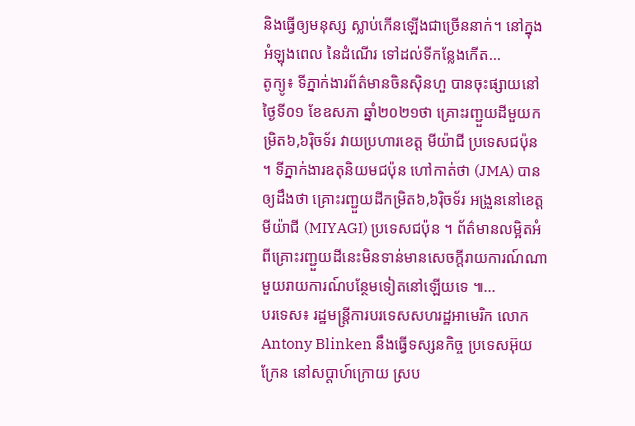និងធ្វើឲ្យមនុស្ស ស្លាប់កើនឡើងជាច្រើននាក់។ នៅក្នុងអំឡុងពេល នៃដំណើរ ទៅដល់ទីកន្លែងកើត...
តូក្យូ៖ ទីភ្នាក់ងារព័ត៌មានចិនស៊ិនហួ បានចុះផ្សាយនៅថ្ងៃទី០១ ខែឧសភា ឆ្នាំ២០២១ថា គ្រោះរញ្ជួយដីមួយកម្រិត៦,៦រ៉ិចទ័រ វាយប្រហារខេត្ត មីយ៉ាជី ប្រទេសជប៉ុន ។ ទីភ្នាក់ងារឧតុនិយមជប៉ុន ហៅកាត់ថា (JMA) បានឲ្យដឹងថា គ្រោះរញ្ជួយដីកម្រិត៦,៦រ៉ិចទ័រ អង្រួននៅខេត្ត មីយ៉ាជី (MIYAGI) ប្រទេសជប៉ុន ។ ព័ត៌មានលម្អិតអំពីគ្រោះរញ្ជួយដីនេះមិនទាន់មានសេចក្តីរាយការណ៍ណាមួយរាយការណ៍បន្ថែមទៀតនៅឡើយទេ ៕...
បរទេស៖ រដ្ឋមន្រ្តីការបរទេសសហរដ្ឋអាមេរិក លោក Antony Blinken នឹងធ្វើទស្សនកិច្ច ប្រទេសអ៊ុយក្រែន នៅសប្ដាហ៍ក្រោយ ស្រប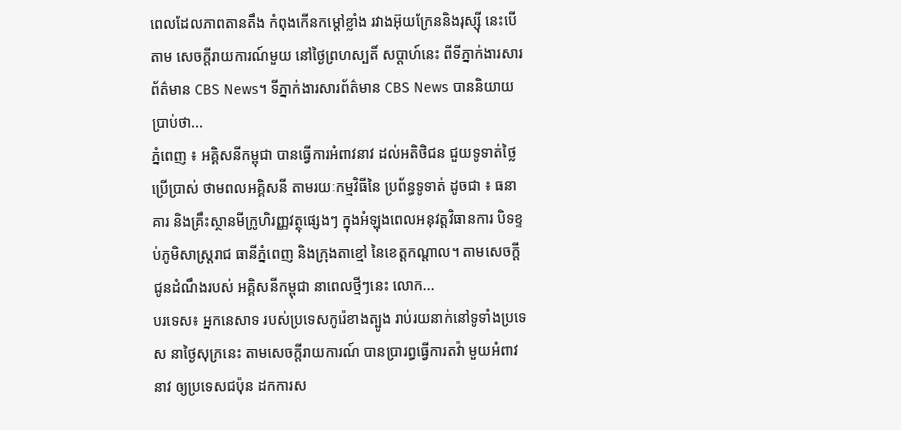ពេលដែលភាពតានតឹង កំពុងកើនកម្តៅខ្លាំង រវាងអ៊ុយក្រែននិងរុស្ស៊ី នេះបើតាម សេចក្តីរាយការណ៍មួយ នៅថ្ងៃព្រហស្បតិ៍ សប្ដាហ៍នេះ ពីទីភ្នាក់ងារសារព័ត៌មាន CBS News។ ទីភ្នាក់ងារសារព័ត៌មាន CBS News បាននិយាយប្រាប់ថា...
ភ្នំពេញ ៖ អគ្គិសនីកម្ពុជា បានធ្វើការអំពាវនាវ ដល់អតិថិជន ជួយទូទាត់ថ្លៃប្រើប្រាស់ ថាមពលអគ្គិសនី តាមរយៈកម្មវិធីនៃ ប្រព័ន្ធទូទាត់ ដូចជា ៖ ធនាគារ និងគ្រឹះស្ថានមីក្រូហិរញ្ញវត្ថុផ្សេងៗ ក្នុងអំឡុងពេលអនុវត្តវិធានការ បិទខ្ទប់ភូមិសាស្ដ្ររាជ ធានីភ្នំពេញ និងក្រុងតាខ្មៅ នៃខេត្តកណ្ដាល។ តាមសេចក្ដីជូនដំណឹងរបស់ អគ្គិសនីកម្ពុជា នាពេលថ្មីៗនេះ លោក...
បរទេស៖ អ្នកនេសាទ របស់ប្រទេសកូរ៉េខាងត្បូង រាប់រយនាក់នៅទូទាំងប្រទេស នាថ្ងៃសុក្រនេះ តាមសេចក្តីរាយការណ៍ បានប្រារព្ធធ្វើការតវ៉ា មួយអំពាវនាវ ឲ្យប្រទេសជប៉ុន ដកការស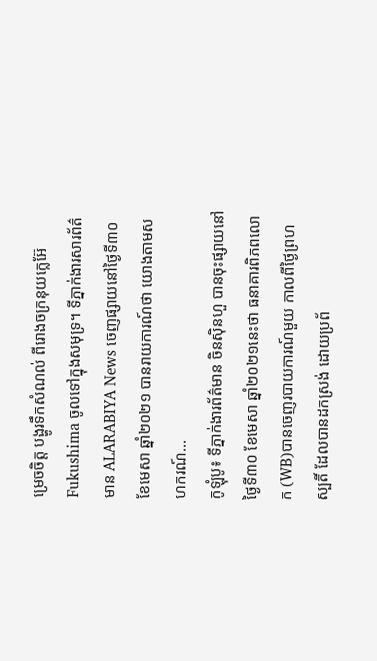ម្រេចចិត្ត បង្ហូរទឹកសំណល់ ពីរោងចក្រនុយក្លេអ៊ែ Fukushima ចូលទៅក្នុងសមុទ្រ។ ទីភ្នាក់ងារសារព័ត៌មាន ALARABIYA News ចេញផ្សាយនៅថ្ងៃទី៣០ ខែមេសា ឆ្នាំ២០២១ បានរាយការណ៍ថា យោងតាមសហករណ៍...
កូឡុំបូ៖ ទីភ្នាក់ងារព័ត៌មាន ចិនស៊ិនហួ បានចុះផ្សាយនៅថ្ងៃទី៣០ ខែមេសា ឆ្នាំ២០២១នេះថា ធនាគារពិភពលោក (WB)បានចេញរបាយការណ៍មួយ កាលពីថ្ងៃព្រហស្បតិ៍ ដែលបានដកស្រង់ ដោយប្រព័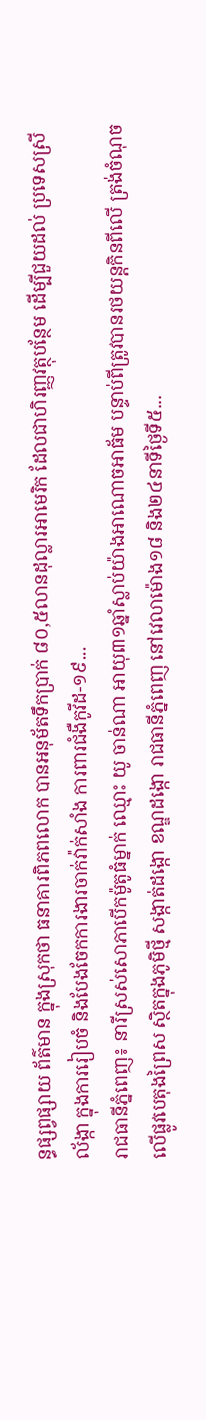ន្ធផ្សព្វផ្សាយ ព័ត៌មាន ក្នុងស្រុកថា ធនាគារពិភពលោក បានអនុម័តទឹកប្រាក់ ៨០,៥លានដុល្លារអាមេរិក ដែលជាហិរញ្ញវត្ថុបន្ថែម ដើម្បីជួយដល់ ប្រទេសស្រីល័ង្កា ក្នុងការរៀបចំ និងបែងចែកការងារចាក់វ៉ាក់សាំង ការពារជំងឺកូវីដ-១៩...
រាជធានីភ្នំពេញ៖ នារីស្រស់សោភាបើកម៉ូតូធំម្នាក់ ឈ្មោះ យូ ចាន់ណា អាយុ៣១ឆ្នាំស្លាប់យ៉ាងអាណោចអាធ័ម បន្ទាប់ពីត្រូវបានរថយន្តកិនពីលើ ត្រង់ចំណុចលើផ្លូវបេតុងព្រៃស ស្ថិតក្នុងភូមិថ្មី សង្កាត់ដង្កោ ខណ្ឌដង្កោ រាជធានីភ្នំពេញ នៅវេលាម៉ោង១៨ និង២៤នាទីថ្ងៃទី៥...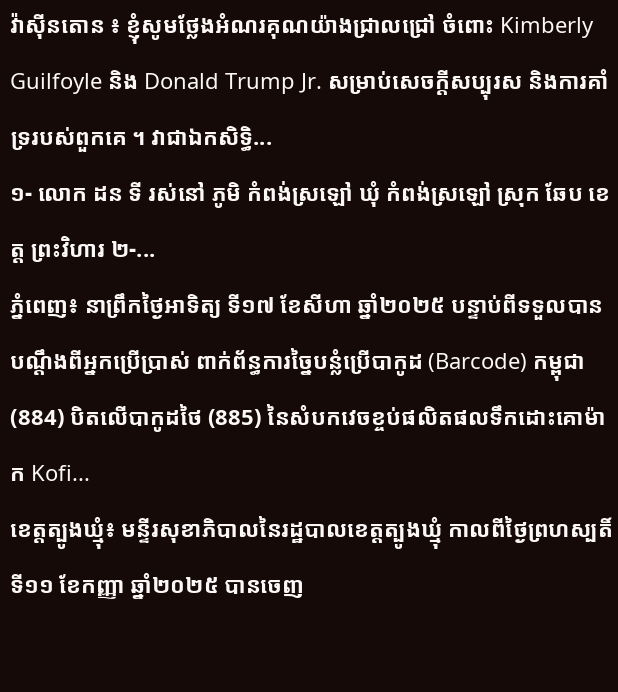វ៉ាស៊ីនតោន ៖ ខ្ញុំសូមថ្លែងអំណរគុណយ៉ាងជ្រាលជ្រៅ ចំពោះ Kimberly Guilfoyle និង Donald Trump Jr. សម្រាប់សេចក្តីសប្បុរស និងការគាំទ្ររបស់ពួកគេ ។ វាជាឯកសិទ្ធិ...
១- លោក ដន ទី រស់នៅ ភូមិ កំពង់ស្រឡៅ ឃុំ កំពង់ស្រឡៅ ស្រុក ឆែប ខេត្ត ព្រះវិហារ ២-...
ភ្នំពេញ៖ នាព្រឹកថ្ងៃអាទិត្យ ទី១៧ ខែសីហា ឆ្នាំ២០២៥ បន្ទាប់ពីទទួលបានបណ្តឹងពីអ្នកប្រើប្រាស់ ពាក់ព័ន្ធការច្នៃបន្លំប្រើបាកូដ (Barcode) កម្ពុជា (884) បិតលើបាកូដថៃ (885) នៃសំបកវេចខ្ចប់ផលិតផលទឹកដោះគោម៉ាក Kofi...
ខេត្តត្បូងឃ្មុំ៖ មន្ទីរសុខាភិបាលនៃរដ្ឋបាលខេត្តត្បូងឃ្មុំ កាលពីថ្ងៃព្រហស្បតិ៍ ទី១១ ខែកញ្ញា ឆ្នាំ២០២៥ បានចេញ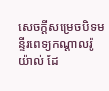សេចក្តីសម្រេចបិទមន្ទីរពេទ្យកណ្ដាលរ៉ូយ៉ាល់ ដែ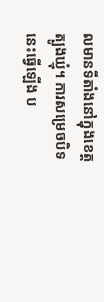លមានទីតាំងនៅក្នុងខេត្តត្បូងឃ្មុំ។ ការសម្រេចបិទនេះធ្វើឡើង ប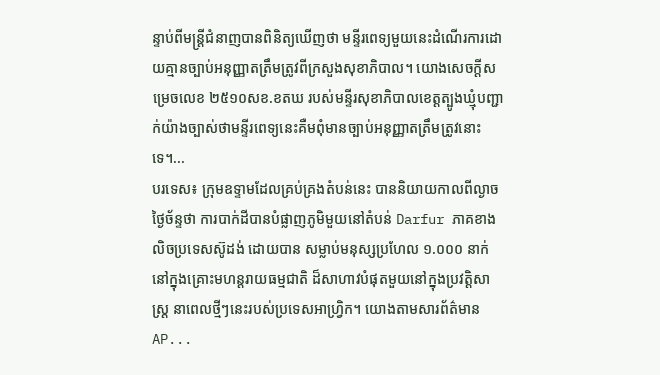ន្ទាប់ពីមន្ត្រីជំនាញបានពិនិត្យឃើញថា មន្ទីរពេទ្យមួយនេះដំណើរការដោយគ្មានច្បាប់អនុញ្ញាតត្រឹមត្រូវពីក្រសួងសុខាភិបាល។ យោងសេចក្តីសម្រេចលេខ ២៥១០សខ.ខតឃ របស់មន្ទីរសុខាភិបាលខេត្តត្បូងឃ្មុំបញ្ជាក់យ៉ាងច្បាស់ថាមន្ទីរពេទ្យនេះគឺមពុំមានច្បាប់អនុញ្ញាតត្រឹមត្រូវនោះទេ។...
បរទេស៖ ក្រុមឧទ្ទាមដែលគ្រប់គ្រងតំបន់នេះ បាននិយាយកាលពីល្ងាចថ្ងៃច័ន្ទថា ការបាក់ដីបានបំផ្លាញភូមិមួយនៅតំបន់ Darfur ភាគខាងលិចប្រទេសស៊ូដង់ ដោយបាន សម្លាប់មនុស្សប្រហែល ១.០០០ នាក់នៅក្នុងគ្រោះមហន្តរាយធម្មជាតិ ដ៏សាហាវបំផុតមួយនៅក្នុងប្រវត្តិសាស្ត្រ នាពេលថ្មីៗនេះរបស់ប្រទេសអាហ្វ្រិក។ យោងតាមសារព័ត៌មាន AP...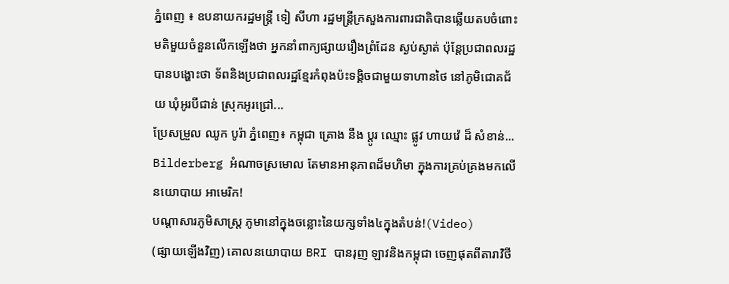ភ្នំពេញ ៖ ឧបនាយករដ្ឋមន្រ្តី ទៀ សីហា រដ្ឋមន្រ្តីក្រសួងការពារជាតិបានឆ្លើយតបចំពោះ មតិមួយចំនួនលើកឡើងថា អ្នកនាំពាក្យផ្សាយរឿងព្រំដែន ស្ងប់ស្ងាត់ ប៉ុន្តែប្រជាពលរដ្ឋបានបង្ហោះថា ទ័ពនិងប្រជាពលរដ្ឋខ្មែរកំពុងប៉ះទង្គិចជាមួយទាហានថៃ នៅភូមិជោគជ័យ ឃុំអូរបីជាន់ ស្រុកអូរជ្រៅ...
ប្រែសម្រួល ឈូក បូរ៉ា ភ្នំពេញ៖ កម្ពុជា គ្រោង នឹង ប្តូរ ឈ្មោះ ផ្លូវ ហាយវ៉េ ដ៏ សំខាន់...
Bilderberg អំណាចស្រមោល តែមានអានុភាពដ៏មហិមា ក្នុងការគ្រប់គ្រងមកលើ នយោបាយ អាមេរិក!
បណ្ដាសារភូមិសាស្រ្ត ភូមានៅក្នុងចន្លោះនៃយក្សទាំង៤ក្នុងតំបន់!(Video)
(ផ្សាយឡើងវិញ) គោលនយោបាយ BRI បានរុញ ឡាវនិងកម្ពុជា ចេញផុតពីតារាវិថី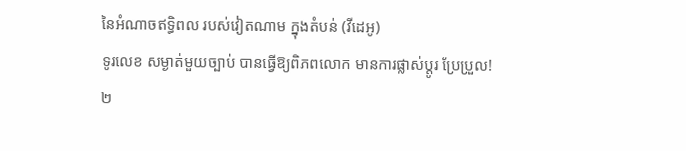នៃអំណាចឥទ្ធិពល របស់វៀតណាម ក្នុងតំបន់ (វីដេអូ)
ទូរលេខ សម្ងាត់មួយច្បាប់ បានធ្វើឱ្យពិភពលោក មានការផ្លាស់ប្ដូរ ប្រែប្រួល!
២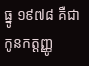ធ្នូ ១៩៧៨ គឺជា កូនកត្តញ្ញូ